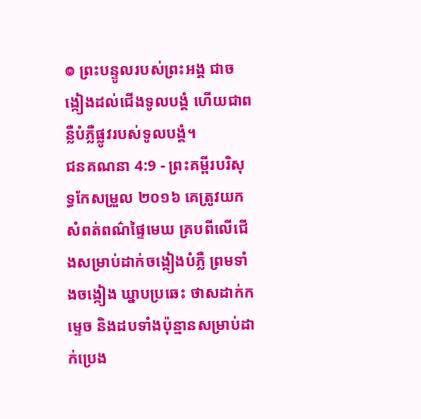៙ ព្រះបន្ទូលរបស់ព្រះអង្គ ជាចង្កៀងដល់ជើងទូលបង្គំ ហើយជាពន្លឺបំភ្លឺផ្លូវរបស់ទូលបង្គំ។
ជនគណនា 4:9 - ព្រះគម្ពីរបរិសុទ្ធកែសម្រួល ២០១៦ គេត្រូវយកសំពត់ពណ៌ផ្ទៃមេឃ គ្របពីលើជើងសម្រាប់ដាក់ចង្កៀងបំភ្លឺ ព្រមទាំងចង្កៀង ឃ្នាបប្រឆេះ ថាសដាក់កម្ទេច និងដបទាំងប៉ុន្មានសម្រាប់ដាក់ប្រេង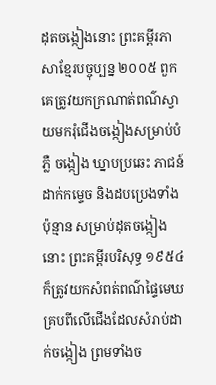ដុតចង្កៀងនោះ ព្រះគម្ពីរភាសាខ្មែរបច្ចុប្បន្ន ២០០៥ ពួកគេត្រូវយកក្រណាត់ពណ៌ស្វាយមករុំជើងចង្កៀងសម្រាប់បំភ្លឺ ចង្កៀង ឃ្នាបប្រឆេះ ភាជន៍ដាក់កម្ទេច និងដបប្រេងទាំងប៉ុន្មាន សម្រាប់ដុតចង្កៀងនោះ ព្រះគម្ពីរបរិសុទ្ធ ១៩៥៤ ក៏ត្រូវយកសំពត់ពណ៌ផ្ទៃមេឃ គ្របពីលើជើងដែលសំរាប់ដាក់ចង្កៀង ព្រមទាំងច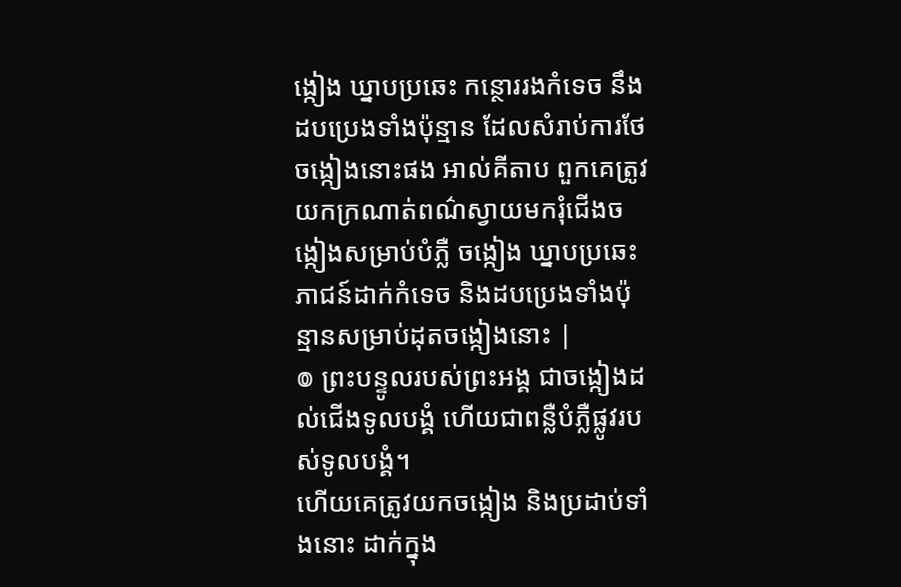ង្កៀង ឃ្នាបប្រឆេះ កន្ថោររងកំទេច នឹងដបប្រេងទាំងប៉ុន្មាន ដែលសំរាប់ការថែចង្កៀងនោះផង អាល់គីតាប ពួកគេត្រូវយកក្រណាត់ពណ៌ស្វាយមករុំជើងចង្កៀងសម្រាប់បំភ្លឺ ចង្កៀង ឃ្នាបប្រឆេះភាជន៍ដាក់កំទេច និងដបប្រេងទាំងប៉ុន្មានសម្រាប់ដុតចង្កៀងនោះ |
៙ ព្រះបន្ទូលរបស់ព្រះអង្គ ជាចង្កៀងដល់ជើងទូលបង្គំ ហើយជាពន្លឺបំភ្លឺផ្លូវរបស់ទូលបង្គំ។
ហើយគេត្រូវយកចង្កៀង និងប្រដាប់ទាំងនោះ ដាក់ក្នុង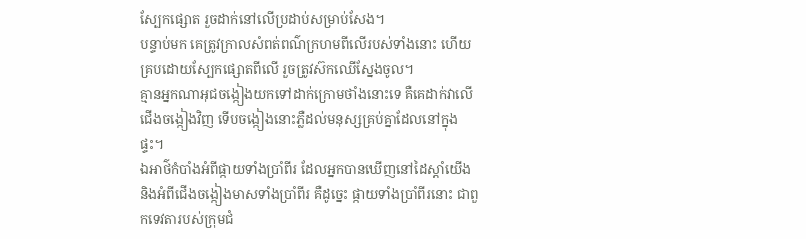ស្បែកផ្សោត រួចដាក់នៅលើប្រដាប់សម្រាប់សែង។
បន្ទាប់មក គេត្រូវក្រាលសំពត់ពណ៌ក្រហមពីលើរបស់ទាំងនោះ ហើយគ្របដោយស្បែកផ្សោតពីលើ រួចត្រូវស៊កឈើស្នែងចូល។
គ្មានអ្នកណាអុជចង្កៀងយកទៅដាក់ក្រោមថាំងនោះទេ គឺគេដាក់វាលើជើងចង្កៀងវិញ ទើបចង្កៀងនោះភ្លឺដល់មនុស្សគ្រប់គ្នាដែលនៅក្នុងផ្ទះ។
ឯអាថ៌កំបាំងអំពីផ្កាយទាំងប្រាំពីរ ដែលអ្នកបានឃើញនៅដៃស្តាំយើង និងអំពីជើងចង្កៀងមាសទាំងប្រាំពីរ គឺដូច្នេះ ផ្កាយទាំងប្រាំពីរនោះ ជាពួកទេវតារបស់ក្រុមជំ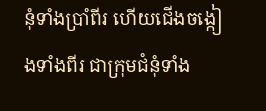នុំទាំងប្រាំពីរ ហើយជើងចង្កៀងទាំងពីរ ជាក្រុមជំនុំទាំង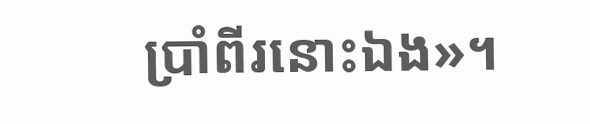ប្រាំពីរនោះឯង»។